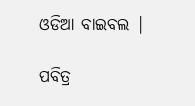ଓଡିଆ ବାଇବଲ |

ପବିତ୍ର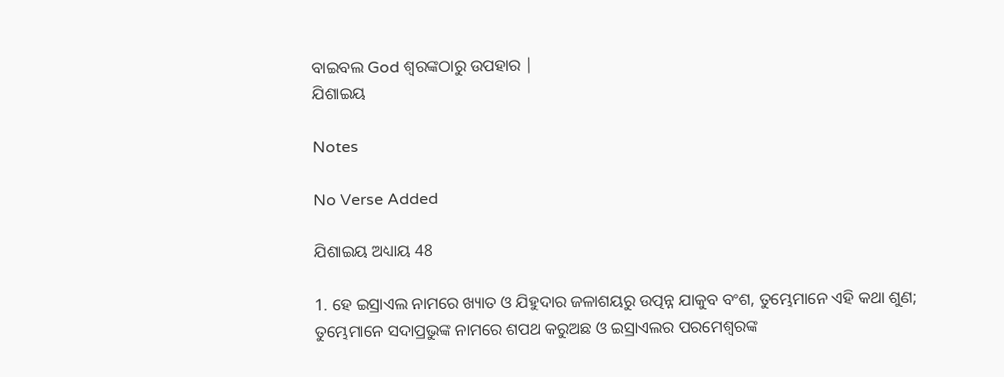ବାଇବଲ God ଶ୍ବରଙ୍କଠାରୁ ଉପହାର |
ଯିଶାଇୟ

Notes

No Verse Added

ଯିଶାଇୟ ଅଧ୍ୟାୟ 48

1. ହେ ଇସ୍ରାଏଲ ନାମରେ ଖ୍ୟାତ ଓ ଯିହୁଦାର ଜଳାଶୟରୁ ଉତ୍ପନ୍ନ ଯାକୁବ ବଂଶ, ତୁମ୍ଭେମାନେ ଏହି କଥା ଶୁଣ; ତୁମ୍ଭେମାନେ ସଦାପ୍ରଭୁଙ୍କ ନାମରେ ଶପଥ କରୁଅଛ ଓ ଇସ୍ରାଏଲର ପରମେଶ୍ଵରଙ୍କ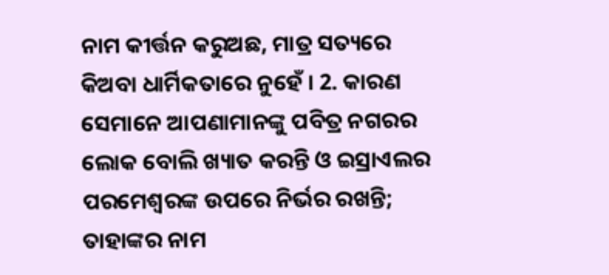ନାମ କୀର୍ତ୍ତନ କରୁଅଛ, ମାତ୍ର ସତ୍ୟରେ କିଅବା ଧାର୍ମିକତାରେ ନୁହେଁ । 2. କାରଣ ସେମାନେ ଆପଣାମାନଙ୍କୁ ପବିତ୍ର ନଗରର ଲୋକ ବୋଲି ଖ୍ୟାତ କରନ୍ତି ଓ ଇସ୍ରାଏଲର ପରମେଶ୍ଵରଙ୍କ ଉପରେ ନିର୍ଭର ରଖନ୍ତି; ତାହାଙ୍କର ନାମ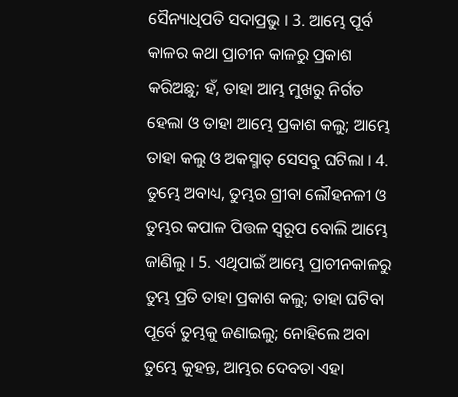ସୈନ୍ୟାଧିପତି ସଦାପ୍ରଭୁ । 3. ଆମ୍ଭେ ପୂର୍ବ କାଳର କଥା ପ୍ରାଚୀନ କାଳରୁ ପ୍ରକାଶ କରିଅଛୁ; ହଁ, ତାହା ଆମ୍ଭ ମୁଖରୁ ନିର୍ଗତ ହେଲା ଓ ତାହା ଆମ୍ଭେ ପ୍ରକାଶ କଲୁ; ଆମ୍ଭେ ତାହା କଲୁ ଓ ଅକସ୍ମାତ୍ ସେସବୁ ଘଟିଲା । 4. ତୁମ୍ଭେ ଅବାଧ୍ୟ, ତୁମ୍ଭର ଗ୍ରୀବା ଲୌହନଳୀ ଓ ତୁମ୍ଭର କପାଳ ପିତ୍ତଳ ସ୍ଵରୂପ ବୋଲି ଆମ୍ଭେ ଜାଣିଲୁ । 5. ଏଥିପାଇଁ ଆମ୍ଭେ ପ୍ରାଚୀନକାଳରୁ ତୁମ୍ଭ ପ୍ରତି ତାହା ପ୍ରକାଶ କଲୁ; ତାହା ଘଟିବା ପୂର୍ବେ ତୁମ୍ଭକୁ ଜଣାଇଲୁ; ନୋହିଲେ ଅବା ତୁମ୍ଭେ କୁହନ୍ତ, ଆମ୍ଭର ଦେବତା ଏହା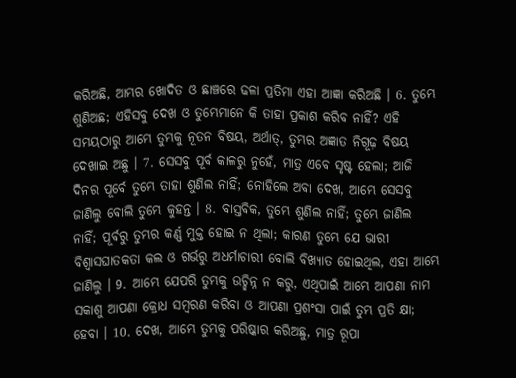କରିଅଛି, ଆମ୍ଭର ଖୋଦିତ ଓ ଛାଞ୍ଚରେ ଢଳା ପ୍ରତିମା ଏହା ଆଜ୍ଞା କରିଅଛି । 6. ତୁମ୍ଭେ ଶୁଣିଅଛ; ଏହିସବୁ ଦେଖ ଓ ତୁମ୍ଭେମାନେ କି ତାହା ପ୍ରକାଶ କରିବ ନାହିଁ? ଏହି ସମୟଠାରୁ ଆମ୍ଭେ ତୁମ୍ଭକୁ ନୂତନ ବିଷୟ, ଅର୍ଥାତ୍, ତୁମ୍ଭର ଅଜ୍ଞାତ ନିଗୂଢ଼ ବିଷୟ ଦେଖାଇ ଅଛୁ । 7. ସେସବୁ ପୂର୍ବ କାଳରୁ ନୁହେଁ, ମାତ୍ର ଏବେ ସୃଷ୍ଟ ହେଲା; ଆଜି ଦିନର ପୂର୍ବେ ତୁମ୍ଭେ ତାହା ଶୁଣିଲ ନାହିଁ; ନୋହିଲେ ଅବା ଦେଖ, ଆମ୍ଭେ ସେସବୁ ଜାଣିଲୁ ବୋଲି ତୁମ୍ଭେ କୁହନ୍ତ । 8. ବାସ୍ତବିକ, ତୁମ୍ଭେ ଶୁଣିଲ ନାହିଁ; ତୁମ୍ଭେ ଜାଣିଲ ନାହିଁ; ପୂର୍ବରୁ ତୁମ୍ଭର କର୍ଣ୍ଣ ମୁକ୍ତ ହୋଇ ନ ଥିଲା; କାରଣ ତୁମ୍ଭେ ଯେ ଭାରୀ ବିଶ୍ଵାସଘାତକତା କଲ ଓ ଗର୍ଭରୁ ଅଧର୍ମାଚାରୀ ବୋଲି ବିଖ୍ୟାତ ହୋଇଥିଲ, ଏହା ଆମ୍ଭେ ଜାଣିଲୁ । 9. ଆମ୍ଭେ ଯେପରି ତୁମ୍ଭକୁ ଉଚ୍ଛିନ୍ନ ନ କରୁ, ଏଥିପାଇଁ ଆମ୍ଭେ ଆପଣା ନାମ ସକାଶୁ ଆପଣା କ୍ରୋଧ ସମ୍ଵରଣ କରିବା ଓ ଆପଣା ପ୍ରଶଂସା ପାଇଁ ତୁମ୍ଭ ପ୍ରତି କ୍ଷା; ହେବା । 10. ଦେଖ, ଆମ୍ଭେ ତୁମ୍ଭକୁ ପରିଷ୍କାର କରିଅଛୁ, ମାତ୍ର ରୂପା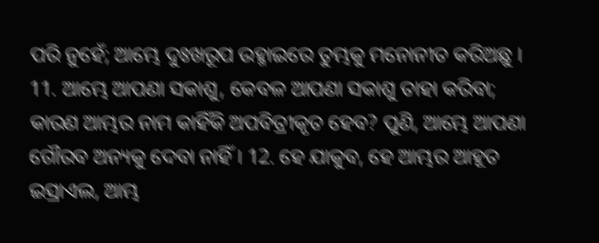ପରି ନୁହେଁ; ଆମ୍ଭେ ଦୁଃଖରୂପ ଉହ୍ମାଇରେ ତୁମ୍ଭକୁ ମନୋନୀତ କରିଅଛୁ । 11. ଆମ୍ଭେ ଆପଣା ସକାଶୁ, କେବଳ ଆପଣା ସକାଶୁ ତାହା କରିବା; କାରଣ ଆମ୍ଭର ନାମ କାହିଁକି ଅପବିତ୍ରୀକୃତ ହେବ? ପୁଣି, ଆମ୍ଭେ ଆପଣା ଗୌରବ ଅନ୍ୟକୁ ଦେବା ନାହିଁ । 12. ହେ ଯାକୁବ, ହେ ଆମ୍ଭର ଆହୂତ ଇସ୍ରାଏଲ, ଆମ୍ଭ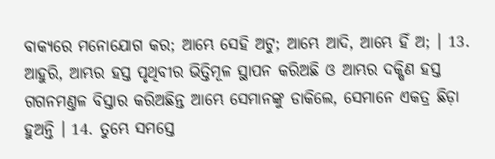ବାକ୍ୟରେ ମନୋଯୋଗ କର; ଆମ୍ଭେ ସେହି ଅଟୁ; ଆମ୍ଭେ ଆଦି, ଆମ୍ଭେ ହିଁ ଅ; । 13. ଆହୁରି, ଆମ୍ଭର ହସ୍ତ ପୃଥିବୀର ଭିତ୍ତିମୂଳ ସ୍ଥାପନ କରିଅଛି ଓ ଆମ୍ଭର ଦକ୍ଷିଣ ହସ୍ତ ଗଗନମଣ୍ତଳ ବିସ୍ତାର କରିଅଛିନ୍ତ ଆମ୍ଭେ ସେମାନଙ୍କୁ ଡାକିଲେ, ସେମାନେ ଏକତ୍ର ଛିଡ଼ା ହୁଅନ୍ତି । 14. ତୁମ୍ଭେ ସମସ୍ତେ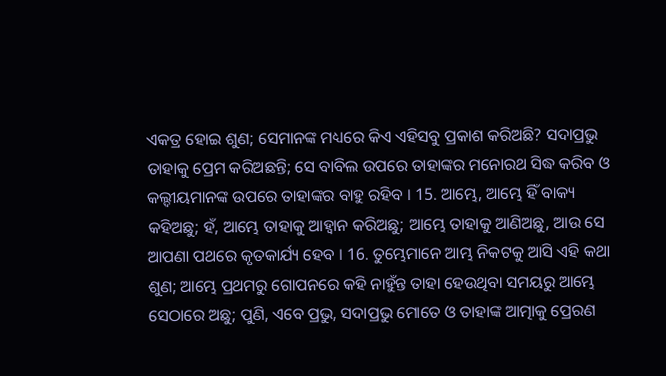ଏକତ୍ର ହୋଇ ଶୁଣ; ସେମାନଙ୍କ ମଧ୍ୟରେ କିଏ ଏହିସବୁ ପ୍ରକାଶ କରିଅଛି? ସଦାପ୍ରଭୁ ତାହାକୁ ପ୍ରେମ କରିଅଛନ୍ତି; ସେ ବାବିଲ ଉପରେ ତାହାଙ୍କର ମନୋରଥ ସିଦ୍ଧ କରିବ ଓ କଲ୍ଦୀୟମାନଙ୍କ ଉପରେ ତାହାଙ୍କର ବାହୁ ରହିବ । 15. ଆମ୍ଭେ, ଆମ୍ଭେ ହିଁ ବାକ୍ୟ କହିଅଛୁ; ହଁ, ଆମ୍ଭେ ତାହାକୁ ଆହ୍ଵାନ କରିଅଛୁ; ଆମ୍ଭେ ତାହାକୁ ଆଣିଅଛୁ, ଆଉ ସେ ଆପଣା ପଥରେ କୃତକାର୍ଯ୍ୟ ହେବ । 16. ତୁମ୍ଭେମାନେ ଆମ୍ଭ ନିକଟକୁ ଆସି ଏହି କଥା ଶୁଣ; ଆମ୍ଭେ ପ୍ରଥମରୁ ଗୋପନରେ କହି ନାହୁଁନ୍ତ ତାହା ହେଉଥିବା ସମୟରୁ ଆମ୍ଭେ ସେଠାରେ ଅଛୁ; ପୁଣି, ଏବେ ପ୍ରଭୁ, ସଦାପ୍ରଭୁ ମୋତେ ଓ ତାହାଙ୍କ ଆତ୍ମାକୁ ପ୍ରେରଣ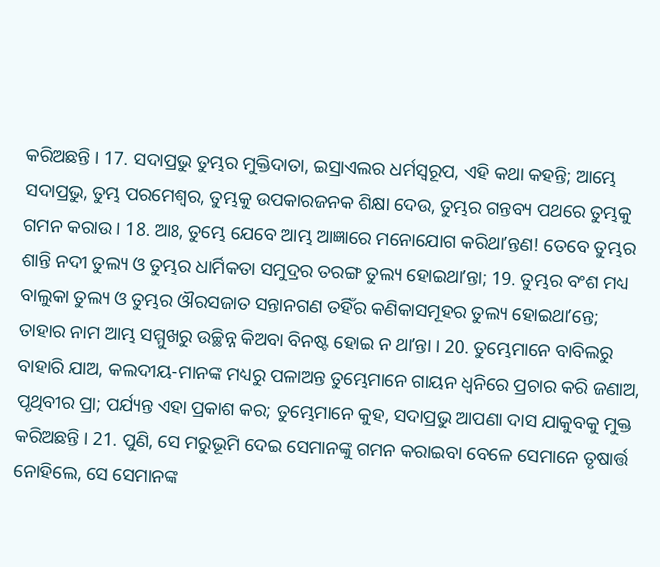କରିଅଛନ୍ତି । 17. ସଦାପ୍ରଭୁ ତୁମ୍ଭର ମୁକ୍ତିଦାତା, ଇସ୍ରାଏଲର ଧର୍ମସ୍ଵରୂପ, ଏହି କଥା କହନ୍ତି; ଆମ୍ଭେ ସଦାପ୍ରଭୁ, ତୁମ୍ଭ ପରମେଶ୍ଵର, ତୁମ୍ଭକୁ ଉପକାରଜନକ ଶିକ୍ଷା ଦେଉ, ତୁମ୍ଭର ଗନ୍ତବ୍ୟ ପଥରେ ତୁମ୍ଭକୁ ଗମନ କରାଉ । 18. ଆଃ, ତୁମ୍ଭେ ଯେବେ ଆମ୍ଭ ଆଜ୍ଞାରେ ମନୋଯୋଗ କରିଥାʼନ୍ତଣ! ତେବେ ତୁମ୍ଭର ଶାନ୍ତି ନଦୀ ତୁଲ୍ୟ ଓ ତୁମ୍ଭର ଧାର୍ମିକତା ସମୁଦ୍ରର ତରଙ୍ଗ ତୁଲ୍ୟ ହୋଇଥାʼନ୍ତା; 19. ତୁମ୍ଭର ବଂଶ ମଧ୍ୟ ବାଲୁକା ତୁଲ୍ୟ ଓ ତୁମ୍ଭର ଔରସଜାତ ସନ୍ତାନଗଣ ତହିଁର କଣିକାସମୂହର ତୁଲ୍ୟ ହୋଇଥାʼନ୍ତେ; ତାହାର ନାମ ଆମ୍ଭ ସମ୍ମୁଖରୁ ଉଚ୍ଛିନ୍ନ କିଅବା ବିନଷ୍ଟ ହୋଇ ନ ଥାʼନ୍ତା । 20. ତୁମ୍ଭେମାନେ ବାବିଲରୁ ବାହାରି ଯାଅ, କଲଦୀୟ-ମାନଙ୍କ ମଧ୍ୟରୁ ପଳାଅନ୍ତ ତୁମ୍ଭେମାନେ ଗାୟନ ଧ୍ଵନିରେ ପ୍ରଚାର କରି ଜଣାଅ, ପୃଥିବୀର ପ୍ରା; ପର୍ଯ୍ୟନ୍ତ ଏହା ପ୍ରକାଶ କର; ତୁମ୍ଭେମାନେ କୁହ, ସଦାପ୍ରଭୁ ଆପଣା ଦାସ ଯାକୁବକୁ ମୁକ୍ତ କରିଅଛନ୍ତି । 21. ପୁଣି, ସେ ମରୁଭୂମି ଦେଇ ସେମାନଙ୍କୁ ଗମନ କରାଇବା ବେଳେ ସେମାନେ ତୃଷାର୍ତ୍ତ ନୋହିଲେ, ସେ ସେମାନଙ୍କ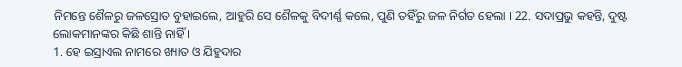ନିମନ୍ତେ ଶୈଳରୁ ଜଳସ୍ରୋତ ବୁହାଇଲେ, ଆହୁରି ସେ ଶୈଳକୁ ବିଦୀର୍ଣ୍ଣ କଲେ, ପୁଣି ତହିଁରୁ ଜଳ ନିର୍ଗତ ହେଲା । 22. ସଦାପ୍ରଭୁ କହନ୍ତି, ଦୁଷ୍ଟ ଲୋକମାନଙ୍କର କିଛି ଶାନ୍ତି ନାହିଁ ।
1. ହେ ଇସ୍ରାଏଲ ନାମରେ ଖ୍ୟାତ ଓ ଯିହୁଦାର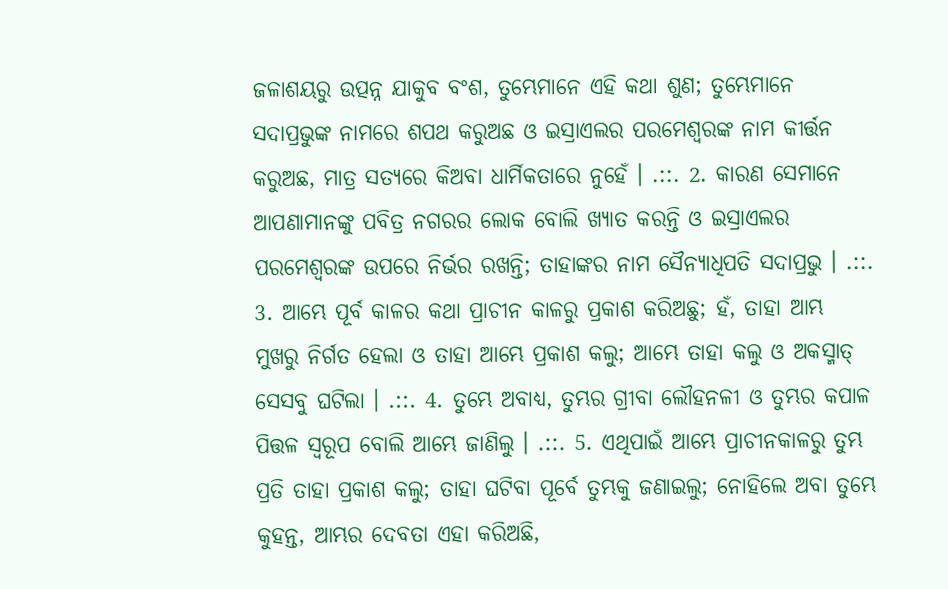ଜଳାଶୟରୁ ଉତ୍ପନ୍ନ ଯାକୁବ ବଂଶ, ତୁମ୍ଭେମାନେ ଏହି କଥା ଶୁଣ; ତୁମ୍ଭେମାନେ ସଦାପ୍ରଭୁଙ୍କ ନାମରେ ଶପଥ କରୁଅଛ ଓ ଇସ୍ରାଏଲର ପରମେଶ୍ଵରଙ୍କ ନାମ କୀର୍ତ୍ତନ କରୁଅଛ, ମାତ୍ର ସତ୍ୟରେ କିଅବା ଧାର୍ମିକତାରେ ନୁହେଁ । .::. 2. କାରଣ ସେମାନେ ଆପଣାମାନଙ୍କୁ ପବିତ୍ର ନଗରର ଲୋକ ବୋଲି ଖ୍ୟାତ କରନ୍ତି ଓ ଇସ୍ରାଏଲର ପରମେଶ୍ଵରଙ୍କ ଉପରେ ନିର୍ଭର ରଖନ୍ତି; ତାହାଙ୍କର ନାମ ସୈନ୍ୟାଧିପତି ସଦାପ୍ରଭୁ । .::. 3. ଆମ୍ଭେ ପୂର୍ବ କାଳର କଥା ପ୍ରାଚୀନ କାଳରୁ ପ୍ରକାଶ କରିଅଛୁ; ହଁ, ତାହା ଆମ୍ଭ ମୁଖରୁ ନିର୍ଗତ ହେଲା ଓ ତାହା ଆମ୍ଭେ ପ୍ରକାଶ କଲୁ; ଆମ୍ଭେ ତାହା କଲୁ ଓ ଅକସ୍ମାତ୍ ସେସବୁ ଘଟିଲା । .::. 4. ତୁମ୍ଭେ ଅବାଧ୍ୟ, ତୁମ୍ଭର ଗ୍ରୀବା ଲୌହନଳୀ ଓ ତୁମ୍ଭର କପାଳ ପିତ୍ତଳ ସ୍ଵରୂପ ବୋଲି ଆମ୍ଭେ ଜାଣିଲୁ । .::. 5. ଏଥିପାଇଁ ଆମ୍ଭେ ପ୍ରାଚୀନକାଳରୁ ତୁମ୍ଭ ପ୍ରତି ତାହା ପ୍ରକାଶ କଲୁ; ତାହା ଘଟିବା ପୂର୍ବେ ତୁମ୍ଭକୁ ଜଣାଇଲୁ; ନୋହିଲେ ଅବା ତୁମ୍ଭେ କୁହନ୍ତ, ଆମ୍ଭର ଦେବତା ଏହା କରିଅଛି,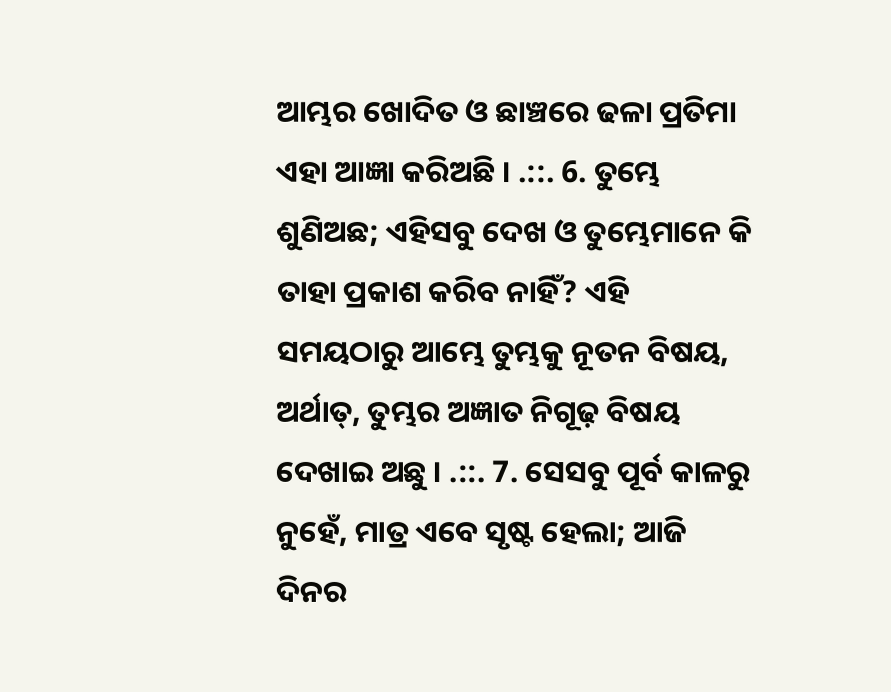ଆମ୍ଭର ଖୋଦିତ ଓ ଛାଞ୍ଚରେ ଢଳା ପ୍ରତିମା ଏହା ଆଜ୍ଞା କରିଅଛି । .::. 6. ତୁମ୍ଭେ ଶୁଣିଅଛ; ଏହିସବୁ ଦେଖ ଓ ତୁମ୍ଭେମାନେ କି ତାହା ପ୍ରକାଶ କରିବ ନାହିଁ? ଏହି ସମୟଠାରୁ ଆମ୍ଭେ ତୁମ୍ଭକୁ ନୂତନ ବିଷୟ, ଅର୍ଥାତ୍, ତୁମ୍ଭର ଅଜ୍ଞାତ ନିଗୂଢ଼ ବିଷୟ ଦେଖାଇ ଅଛୁ । .::. 7. ସେସବୁ ପୂର୍ବ କାଳରୁ ନୁହେଁ, ମାତ୍ର ଏବେ ସୃଷ୍ଟ ହେଲା; ଆଜି ଦିନର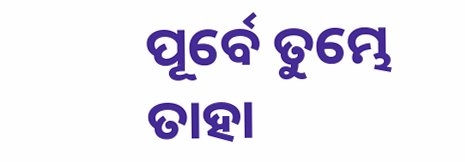ପୂର୍ବେ ତୁମ୍ଭେ ତାହା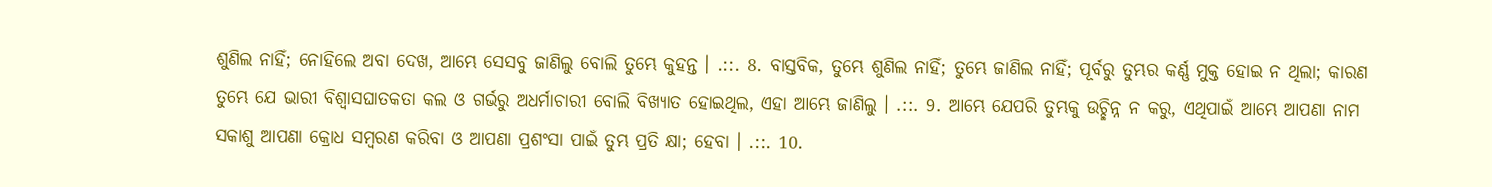ଶୁଣିଲ ନାହିଁ; ନୋହିଲେ ଅବା ଦେଖ, ଆମ୍ଭେ ସେସବୁ ଜାଣିଲୁ ବୋଲି ତୁମ୍ଭେ କୁହନ୍ତ । .::. 8. ବାସ୍ତବିକ, ତୁମ୍ଭେ ଶୁଣିଲ ନାହିଁ; ତୁମ୍ଭେ ଜାଣିଲ ନାହିଁ; ପୂର୍ବରୁ ତୁମ୍ଭର କର୍ଣ୍ଣ ମୁକ୍ତ ହୋଇ ନ ଥିଲା; କାରଣ ତୁମ୍ଭେ ଯେ ଭାରୀ ବିଶ୍ଵାସଘାତକତା କଲ ଓ ଗର୍ଭରୁ ଅଧର୍ମାଚାରୀ ବୋଲି ବିଖ୍ୟାତ ହୋଇଥିଲ, ଏହା ଆମ୍ଭେ ଜାଣିଲୁ । .::. 9. ଆମ୍ଭେ ଯେପରି ତୁମ୍ଭକୁ ଉଚ୍ଛିନ୍ନ ନ କରୁ, ଏଥିପାଇଁ ଆମ୍ଭେ ଆପଣା ନାମ ସକାଶୁ ଆପଣା କ୍ରୋଧ ସମ୍ଵରଣ କରିବା ଓ ଆପଣା ପ୍ରଶଂସା ପାଇଁ ତୁମ୍ଭ ପ୍ରତି କ୍ଷା; ହେବା । .::. 10.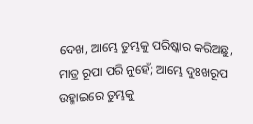ଦେଖ, ଆମ୍ଭେ ତୁମ୍ଭକୁ ପରିଷ୍କାର କରିଅଛୁ, ମାତ୍ର ରୂପା ପରି ନୁହେଁ; ଆମ୍ଭେ ଦୁଃଖରୂପ ଉହ୍ମାଇରେ ତୁମ୍ଭକୁ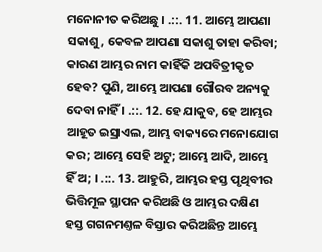ମନୋନୀତ କରିଅଛୁ । .::. 11. ଆମ୍ଭେ ଆପଣା ସକାଶୁ, କେବଳ ଆପଣା ସକାଶୁ ତାହା କରିବା; କାରଣ ଆମ୍ଭର ନାମ କାହିଁକି ଅପବିତ୍ରୀକୃତ ହେବ? ପୁଣି, ଆମ୍ଭେ ଆପଣା ଗୌରବ ଅନ୍ୟକୁ ଦେବା ନାହିଁ । .::. 12. ହେ ଯାକୁବ, ହେ ଆମ୍ଭର ଆହୂତ ଇସ୍ରାଏଲ, ଆମ୍ଭ ବାକ୍ୟରେ ମନୋଯୋଗ କର; ଆମ୍ଭେ ସେହି ଅଟୁ; ଆମ୍ଭେ ଆଦି, ଆମ୍ଭେ ହିଁ ଅ; । .::. 13. ଆହୁରି, ଆମ୍ଭର ହସ୍ତ ପୃଥିବୀର ଭିତ୍ତିମୂଳ ସ୍ଥାପନ କରିଅଛି ଓ ଆମ୍ଭର ଦକ୍ଷିଣ ହସ୍ତ ଗଗନମଣ୍ତଳ ବିସ୍ତାର କରିଅଛିନ୍ତ ଆମ୍ଭେ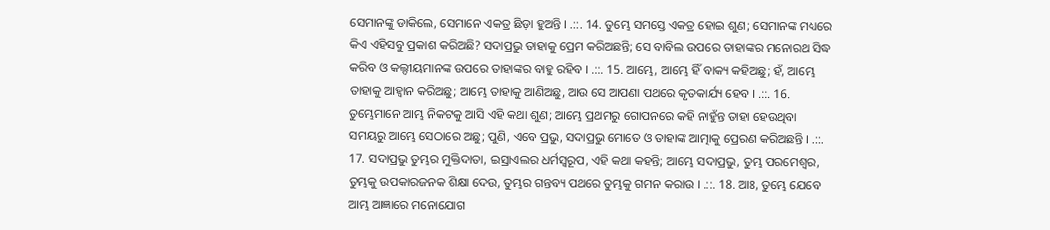ସେମାନଙ୍କୁ ଡାକିଲେ, ସେମାନେ ଏକତ୍ର ଛିଡ଼ା ହୁଅନ୍ତି । .::. 14. ତୁମ୍ଭେ ସମସ୍ତେ ଏକତ୍ର ହୋଇ ଶୁଣ; ସେମାନଙ୍କ ମଧ୍ୟରେ କିଏ ଏହିସବୁ ପ୍ରକାଶ କରିଅଛି? ସଦାପ୍ରଭୁ ତାହାକୁ ପ୍ରେମ କରିଅଛନ୍ତି; ସେ ବାବିଲ ଉପରେ ତାହାଙ୍କର ମନୋରଥ ସିଦ୍ଧ କରିବ ଓ କଲ୍ଦୀୟମାନଙ୍କ ଉପରେ ତାହାଙ୍କର ବାହୁ ରହିବ । .::. 15. ଆମ୍ଭେ, ଆମ୍ଭେ ହିଁ ବାକ୍ୟ କହିଅଛୁ; ହଁ, ଆମ୍ଭେ ତାହାକୁ ଆହ୍ଵାନ କରିଅଛୁ; ଆମ୍ଭେ ତାହାକୁ ଆଣିଅଛୁ, ଆଉ ସେ ଆପଣା ପଥରେ କୃତକାର୍ଯ୍ୟ ହେବ । .::. 16. ତୁମ୍ଭେମାନେ ଆମ୍ଭ ନିକଟକୁ ଆସି ଏହି କଥା ଶୁଣ; ଆମ୍ଭେ ପ୍ରଥମରୁ ଗୋପନରେ କହି ନାହୁଁନ୍ତ ତାହା ହେଉଥିବା ସମୟରୁ ଆମ୍ଭେ ସେଠାରେ ଅଛୁ; ପୁଣି, ଏବେ ପ୍ରଭୁ, ସଦାପ୍ରଭୁ ମୋତେ ଓ ତାହାଙ୍କ ଆତ୍ମାକୁ ପ୍ରେରଣ କରିଅଛନ୍ତି । .::. 17. ସଦାପ୍ରଭୁ ତୁମ୍ଭର ମୁକ୍ତିଦାତା, ଇସ୍ରାଏଲର ଧର୍ମସ୍ଵରୂପ, ଏହି କଥା କହନ୍ତି; ଆମ୍ଭେ ସଦାପ୍ରଭୁ, ତୁମ୍ଭ ପରମେଶ୍ଵର, ତୁମ୍ଭକୁ ଉପକାରଜନକ ଶିକ୍ଷା ଦେଉ, ତୁମ୍ଭର ଗନ୍ତବ୍ୟ ପଥରେ ତୁମ୍ଭକୁ ଗମନ କରାଉ । .::. 18. ଆଃ, ତୁମ୍ଭେ ଯେବେ ଆମ୍ଭ ଆଜ୍ଞାରେ ମନୋଯୋଗ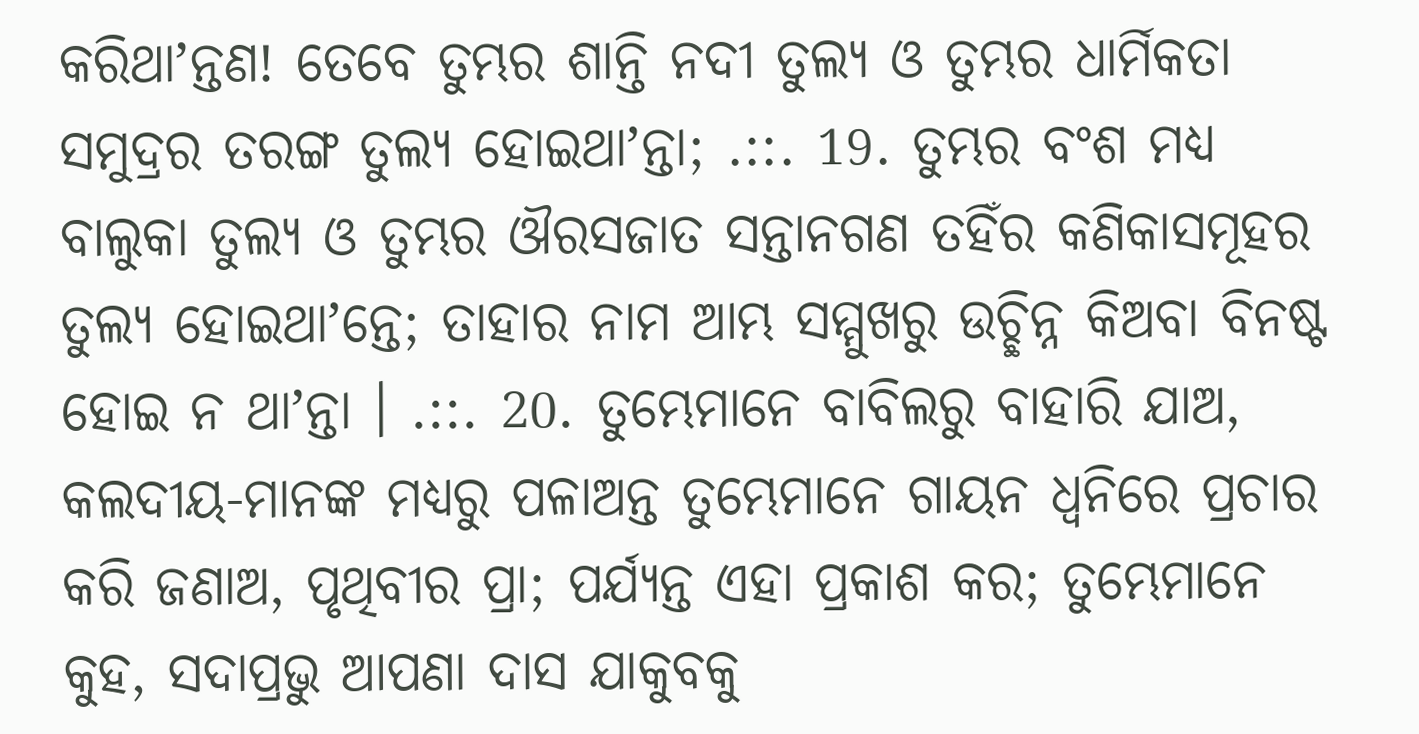କରିଥାʼନ୍ତଣ! ତେବେ ତୁମ୍ଭର ଶାନ୍ତି ନଦୀ ତୁଲ୍ୟ ଓ ତୁମ୍ଭର ଧାର୍ମିକତା ସମୁଦ୍ରର ତରଙ୍ଗ ତୁଲ୍ୟ ହୋଇଥାʼନ୍ତା; .::. 19. ତୁମ୍ଭର ବଂଶ ମଧ୍ୟ ବାଲୁକା ତୁଲ୍ୟ ଓ ତୁମ୍ଭର ଔରସଜାତ ସନ୍ତାନଗଣ ତହିଁର କଣିକାସମୂହର ତୁଲ୍ୟ ହୋଇଥାʼନ୍ତେ; ତାହାର ନାମ ଆମ୍ଭ ସମ୍ମୁଖରୁ ଉଚ୍ଛିନ୍ନ କିଅବା ବିନଷ୍ଟ ହୋଇ ନ ଥାʼନ୍ତା । .::. 20. ତୁମ୍ଭେମାନେ ବାବିଲରୁ ବାହାରି ଯାଅ, କଲଦୀୟ-ମାନଙ୍କ ମଧ୍ୟରୁ ପଳାଅନ୍ତ ତୁମ୍ଭେମାନେ ଗାୟନ ଧ୍ଵନିରେ ପ୍ରଚାର କରି ଜଣାଅ, ପୃଥିବୀର ପ୍ରା; ପର୍ଯ୍ୟନ୍ତ ଏହା ପ୍ରକାଶ କର; ତୁମ୍ଭେମାନେ କୁହ, ସଦାପ୍ରଭୁ ଆପଣା ଦାସ ଯାକୁବକୁ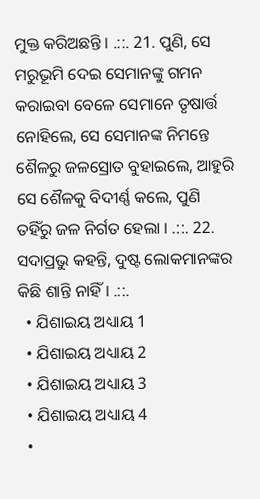ମୁକ୍ତ କରିଅଛନ୍ତି । .::. 21. ପୁଣି, ସେ ମରୁଭୂମି ଦେଇ ସେମାନଙ୍କୁ ଗମନ କରାଇବା ବେଳେ ସେମାନେ ତୃଷାର୍ତ୍ତ ନୋହିଲେ, ସେ ସେମାନଙ୍କ ନିମନ୍ତେ ଶୈଳରୁ ଜଳସ୍ରୋତ ବୁହାଇଲେ, ଆହୁରି ସେ ଶୈଳକୁ ବିଦୀର୍ଣ୍ଣ କଲେ, ପୁଣି ତହିଁରୁ ଜଳ ନିର୍ଗତ ହେଲା । .::. 22. ସଦାପ୍ରଭୁ କହନ୍ତି, ଦୁଷ୍ଟ ଲୋକମାନଙ୍କର କିଛି ଶାନ୍ତି ନାହିଁ । .::.
  • ଯିଶାଇୟ ଅଧ୍ୟାୟ 1
  • ଯିଶାଇୟ ଅଧ୍ୟାୟ 2
  • ଯିଶାଇୟ ଅଧ୍ୟାୟ 3
  • ଯିଶାଇୟ ଅଧ୍ୟାୟ 4
  •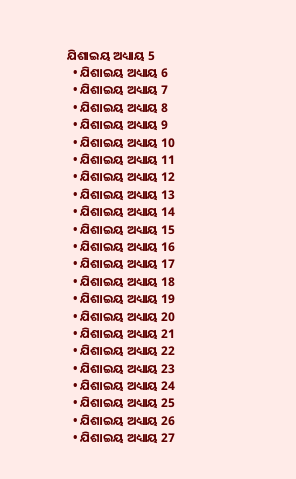ଯିଶାଇୟ ଅଧ୍ୟାୟ 5
  • ଯିଶାଇୟ ଅଧ୍ୟାୟ 6
  • ଯିଶାଇୟ ଅଧ୍ୟାୟ 7
  • ଯିଶାଇୟ ଅଧ୍ୟାୟ 8
  • ଯିଶାଇୟ ଅଧ୍ୟାୟ 9
  • ଯିଶାଇୟ ଅଧ୍ୟାୟ 10
  • ଯିଶାଇୟ ଅଧ୍ୟାୟ 11
  • ଯିଶାଇୟ ଅଧ୍ୟାୟ 12
  • ଯିଶାଇୟ ଅଧ୍ୟାୟ 13
  • ଯିଶାଇୟ ଅଧ୍ୟାୟ 14
  • ଯିଶାଇୟ ଅଧ୍ୟାୟ 15
  • ଯିଶାଇୟ ଅଧ୍ୟାୟ 16
  • ଯିଶାଇୟ ଅଧ୍ୟାୟ 17
  • ଯିଶାଇୟ ଅଧ୍ୟାୟ 18
  • ଯିଶାଇୟ ଅଧ୍ୟାୟ 19
  • ଯିଶାଇୟ ଅଧ୍ୟାୟ 20
  • ଯିଶାଇୟ ଅଧ୍ୟାୟ 21
  • ଯିଶାଇୟ ଅଧ୍ୟାୟ 22
  • ଯିଶାଇୟ ଅଧ୍ୟାୟ 23
  • ଯିଶାଇୟ ଅଧ୍ୟାୟ 24
  • ଯିଶାଇୟ ଅଧ୍ୟାୟ 25
  • ଯିଶାଇୟ ଅଧ୍ୟାୟ 26
  • ଯିଶାଇୟ ଅଧ୍ୟାୟ 27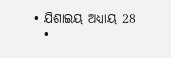• ଯିଶାଇୟ ଅଧ୍ୟାୟ 28
  •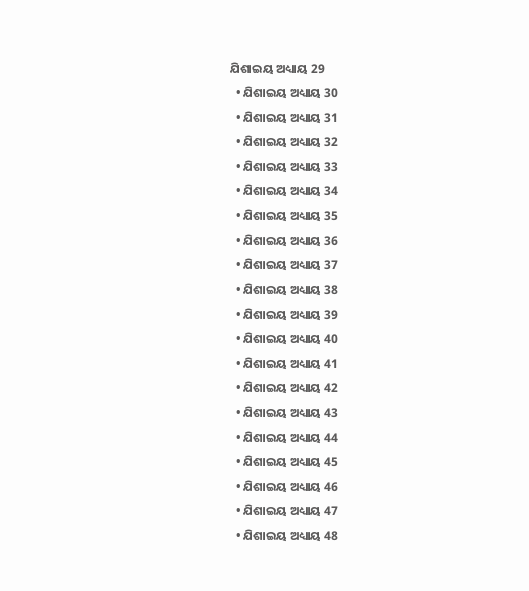ଯିଶାଇୟ ଅଧ୍ୟାୟ 29
  • ଯିଶାଇୟ ଅଧ୍ୟାୟ 30
  • ଯିଶାଇୟ ଅଧ୍ୟାୟ 31
  • ଯିଶାଇୟ ଅଧ୍ୟାୟ 32
  • ଯିଶାଇୟ ଅଧ୍ୟାୟ 33
  • ଯିଶାଇୟ ଅଧ୍ୟାୟ 34
  • ଯିଶାଇୟ ଅଧ୍ୟାୟ 35
  • ଯିଶାଇୟ ଅଧ୍ୟାୟ 36
  • ଯିଶାଇୟ ଅଧ୍ୟାୟ 37
  • ଯିଶାଇୟ ଅଧ୍ୟାୟ 38
  • ଯିଶାଇୟ ଅଧ୍ୟାୟ 39
  • ଯିଶାଇୟ ଅଧ୍ୟାୟ 40
  • ଯିଶାଇୟ ଅଧ୍ୟାୟ 41
  • ଯିଶାଇୟ ଅଧ୍ୟାୟ 42
  • ଯିଶାଇୟ ଅଧ୍ୟାୟ 43
  • ଯିଶାଇୟ ଅଧ୍ୟାୟ 44
  • ଯିଶାଇୟ ଅଧ୍ୟାୟ 45
  • ଯିଶାଇୟ ଅଧ୍ୟାୟ 46
  • ଯିଶାଇୟ ଅଧ୍ୟାୟ 47
  • ଯିଶାଇୟ ଅଧ୍ୟାୟ 48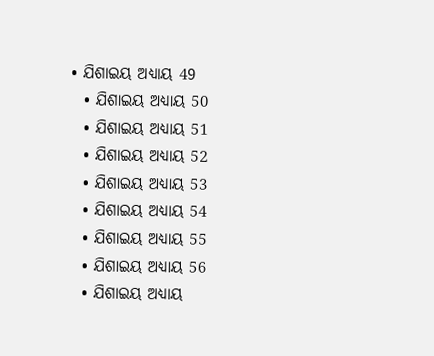• ଯିଶାଇୟ ଅଧ୍ୟାୟ 49
  • ଯିଶାଇୟ ଅଧ୍ୟାୟ 50
  • ଯିଶାଇୟ ଅଧ୍ୟାୟ 51
  • ଯିଶାଇୟ ଅଧ୍ୟାୟ 52
  • ଯିଶାଇୟ ଅଧ୍ୟାୟ 53
  • ଯିଶାଇୟ ଅଧ୍ୟାୟ 54
  • ଯିଶାଇୟ ଅଧ୍ୟାୟ 55
  • ଯିଶାଇୟ ଅଧ୍ୟାୟ 56
  • ଯିଶାଇୟ ଅଧ୍ୟାୟ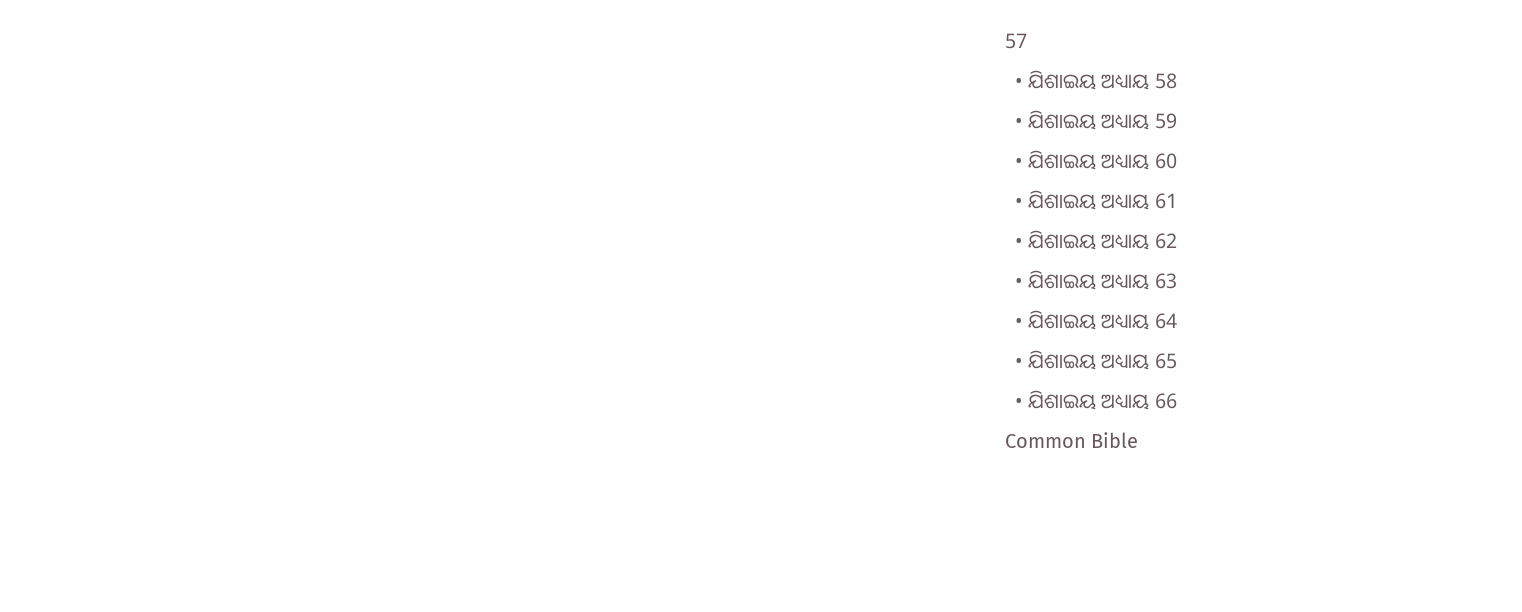57
  • ଯିଶାଇୟ ଅଧ୍ୟାୟ 58
  • ଯିଶାଇୟ ଅଧ୍ୟାୟ 59
  • ଯିଶାଇୟ ଅଧ୍ୟାୟ 60
  • ଯିଶାଇୟ ଅଧ୍ୟାୟ 61
  • ଯିଶାଇୟ ଅଧ୍ୟାୟ 62
  • ଯିଶାଇୟ ଅଧ୍ୟାୟ 63
  • ଯିଶାଇୟ ଅଧ୍ୟାୟ 64
  • ଯିଶାଇୟ ଅଧ୍ୟାୟ 65
  • ଯିଶାଇୟ ଅଧ୍ୟାୟ 66
Common Bible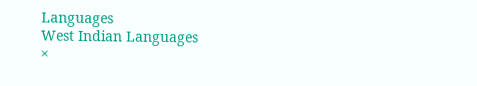Languages
West Indian Languages
×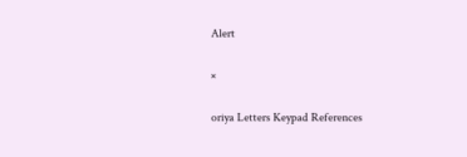Alert

×

oriya Letters Keypad References